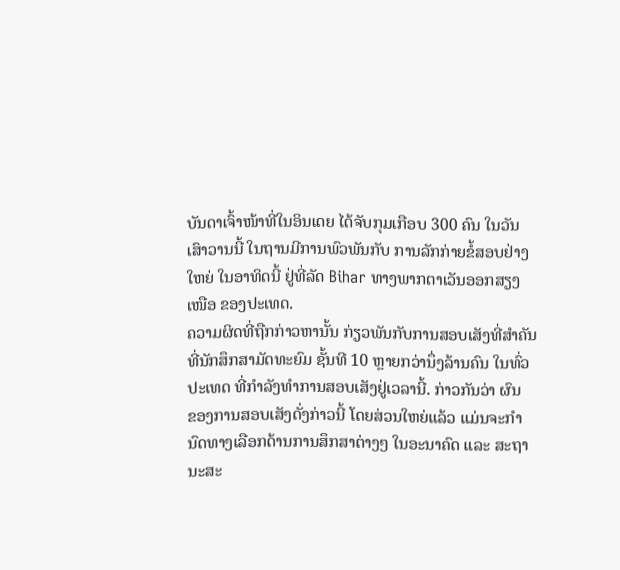ບັນດາເຈົ້າໜ້າທີ່ໃນອິນເດຍ ໄດ້ຈັບກຸມເກືອບ 300 ຄົນ ໃນວັນ
ເສົາວານນີ້ ໃນຖານມີການພົວພັນກັບ ການລັກກ່າຍຂໍ້ສອບຢ່າງ
ໃຫຍ່ ໃນອາທິດນີ້ ຢູ່ທີ່ລັດ Bihar ທາງພາກຕາເວັນອອກສຽງ
ເໜືອ ຂອງປະເທດ.
ຄວາມຜິດທີ່ຖືກກ່າວຫານັ້ນ ກ່ຽວພັນກັບການສອບເສັງທີ່ສຳຄັນ
ທີ່ນັກສຶກສາມັດທະຍົມ ຊັ້ນທີ 10 ຫຼາຍກວ່ານຶ່ງລ້ານຄົນ ໃນທົ່ວ
ປະເທດ ທີ່ກຳລັງທຳການສອບເສັງຢູ່ເວລານີ້. ກ່າວກັນວ່າ ຜົນ
ຂອງການສອບເສັງດັ່ງກ່າວນີ້ ໂດຍສ່ວນໃຫຍ່ແລ້ວ ແມ່ນຈະກຳ
ນົດທາງເລືອກດ້ານການສຶກສາຕ່າງໆ ໃນອະນາຄົດ ແລະ ສະຖາ
ນະສະ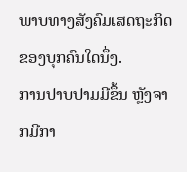ພາບທາງສັງຄົມເສດຖະກິດ ຂອງບຸກຄົນໃດນຶ່ງ.
ການປາບປາມມີຂຶ້ນ ຫຼັງຈາກມີກາ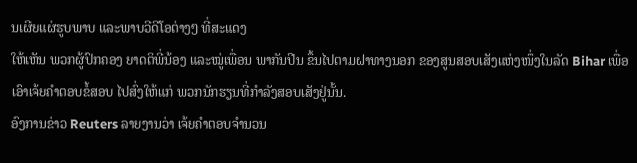ນເຜີຍແຜ່ຮູບພາບ ແລະພາບວີດີໂອຕ່າງໆ ທີ່ສະແດງ
ໃຫ້ເຫັນ ພວກຜູ້ປົກຄອງ ຍາດຕິພີ່ນ້ອງ ແລະໝູ່ເພື່ອນ ພາກັນປີນ ຂຶ້ນໄປຕາມຝາທາງນອກ ຂອງສູນສອບເສັງແຫ່ງໜຶ່ງໃນລັດ Bihar ເພື່ອເອົາເຈ້ຍຄຳຕອບຂໍ້ສອບ ໄປສົ່ງໃຫ້ແກ່ ພວກນັກຮຽນທີ່ກຳລັງສອບເສັງຢູ່ນັ້ນ.
ອົງການຂ່າວ Reuters ລາຍງານວ່າ ເຈ້ຍຄຳຕອບຈຳນວນ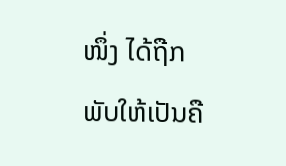ໜຶ່ງ ໄດ້ຖືກພັບໃຫ້ເປັນຄື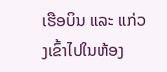ເຮືອບິນ ແລະ ແກ່ວງເຂົ້າໄປໃນຫ້ອງ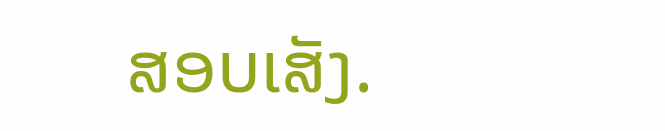ສອບເສັງ.